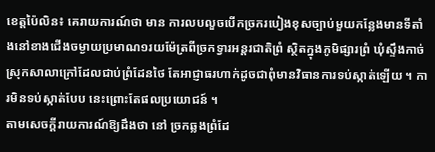ខេត្ដប៉ៃលិន៖ គេរាយការណ៍ថា មាន ការលបលួចបើកច្រករបៀងខុសច្បាប់មួយកន្លែងមានទីតាំងនៅខាងជើងចម្ងាយប្រមាណ១រយម៉ែត្រពីច្រកទ្វារអន្ដរជាតិព្រំ ស្ថិតក្នុងភូមិផ្សារព្រំ ឃុំស្ទឹងកាច់ ស្រុកសាលាក្រៅដែលជាប់ព្រំដែនថៃ តែអាជ្ញាធរហាក់ដូចជាពុំមានវិធានការទប់ស្កាត់ឡើយ ។ ការមិនទប់ស្កាត់បែប នេះព្រោះតែផលប្រយោជន៍ ។
តាមសេចក្ដីរាយការណ៍ឱ្យដឹងថា នៅ ច្រកឆ្លងព្រំដែ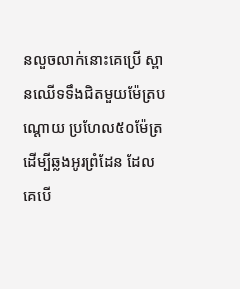នលួចលាក់នោះគេប្រើ ស្ពានឈើទទឹងជិតមួយម៉ែត្របណ្ដោយ ប្រហែល៥០ម៉ែត្រ ដើម្បីឆ្លងអូរព្រំដែន ដែលគេបើ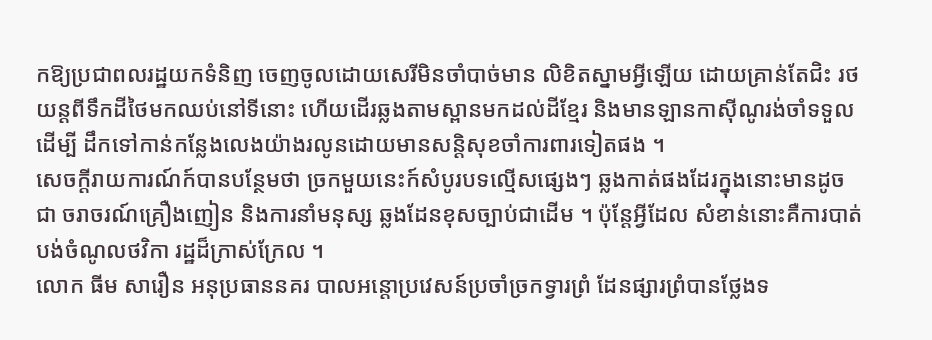កឱ្យប្រជាពលរដ្ឋយកទំនិញ ចេញចូលដោយសេរីមិនចាំបាច់មាន លិខិតស្នាមអ្វីឡើយ ដោយគ្រាន់តែជិះ រថយន្ដពីទឹកដីថៃមកឈប់នៅទីនោះ ហើយដើរឆ្លងតាមស្ពានមកដល់ដីខ្មែរ និងមានឡានកាស៊ីណូរង់ចាំទទួល ដើម្បី ដឹកទៅកាន់កន្លែងលេងយ៉ាងរលូនដោយមានសន្ដិសុខចាំការពារទៀតផង ។
សេចក្ដីរាយការណ៍ក៍បានបន្ថែមថា ច្រកមួយនេះក៍សំបូរបទល្មើសផ្សេងៗ ឆ្លងកាត់ផងដែរក្នុងនោះមានដូចជា ចរាចរណ៍គ្រឿងញៀន និងការនាំមនុស្ស ឆ្លងដែនខុសច្បាប់ជាដើម ។ ប៉ុន្ដែអ្វីដែល សំខាន់នោះគឺការបាត់បង់ចំណូលថវិកា រដ្ឋដ៏ក្រាស់ក្រែល ។
លោក ធីម សារឿន អនុប្រធាននគរ បាលអន្ដោប្រវេសន៍ប្រចាំច្រកទ្វារព្រំ ដែនផ្សារព្រំបានថ្លែងទ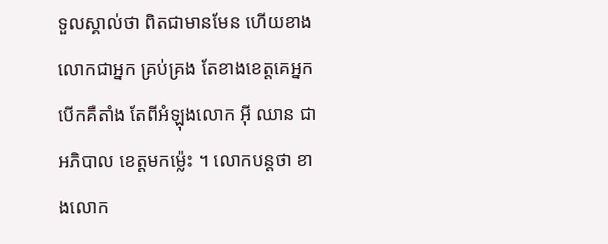ទួលស្គាល់ថា ពិតជាមានមែន ហើយខាងលោកជាអ្នក គ្រប់គ្រង តែខាងខេត្ដគេអ្នកបើកគឺតាំង តែពីអំឡុងលោក អ៊ី ឈាន ជាអភិបាល ខេត្ដមកម្ល៉េះ ។ លោកបន្ដថា ខាងលោក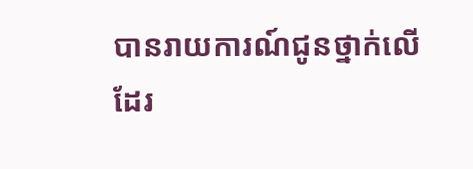បានរាយការណ៍ជូនថ្នាក់លើដែរ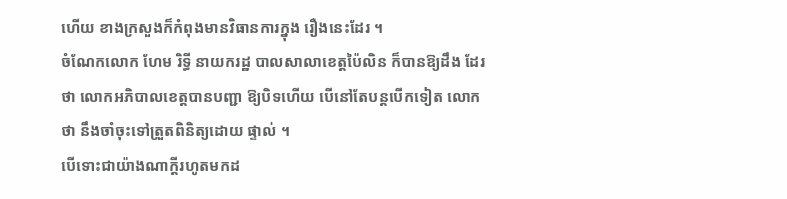ហើយ ខាងក្រសួងក៏កំពុងមានវិធានការក្នុង រឿងនេះដែរ ។
ចំណែកលោក ហែម រិទ្ធី នាយករដ្ឋ បាលសាលាខេត្ដប៉ៃលិន ក៏បានឱ្យដឹង ដែរថា លោកអភិបាលខេត្ដបានបញ្ជា ឱ្យបិទហើយ បើនៅតែបន្ដបើកទៀត លោកថា នឹងចាំចុះទៅត្រួតពិនិត្យដោយ ផ្ទាល់ ។
បើទោះជាយ៉ាងណាក្ដីរហូតមកដ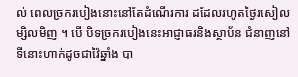ល់ ពេលច្រករបៀងនោះនៅតែដំណើរការ ដដែលរហូតថ្ងៃរសៀលម្សិលមិញ ។ បើ បិទច្រករបៀងនេះអាជ្ញាធរនិងស្ថាប័ន ជំនាញនៅទីនោះហាក់ដូចជាវ៉ៃឆ្នាំង បា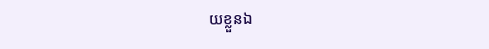យខ្លួនឯ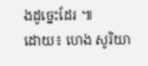ងដូច្នេះដែរ ៕
ដោយ៖ ហេង សូរិយា